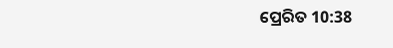ପ୍ରେରିତ 10:38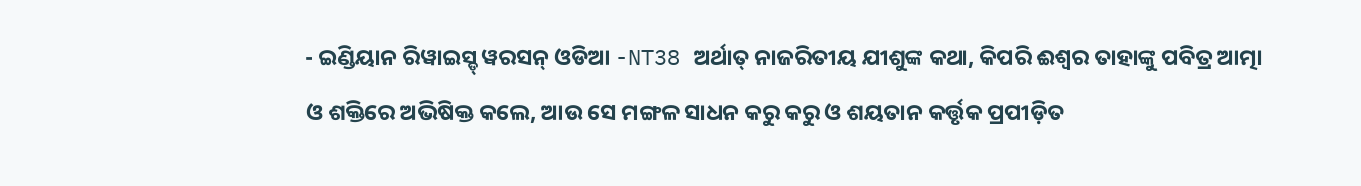- ଇଣ୍ଡିୟାନ ରିୱାଇସ୍ଡ୍ ୱରସନ୍ ଓଡିଆ -NT38 ଅର୍ଥାତ୍ ନାଜରିତୀୟ ଯୀଶୁଙ୍କ କଥା, କିପରି ଈଶ୍ବର ତାହାଙ୍କୁ ପବିତ୍ର ଆତ୍ମା ଓ ଶକ୍ତିରେ ଅଭିଷିକ୍ତ କଲେ, ଆଉ ସେ ମଙ୍ଗଳ ସାଧନ କରୁ କରୁ ଓ ଶୟତାନ କର୍ତ୍ତୃକ ପ୍ରପୀଡ଼ିତ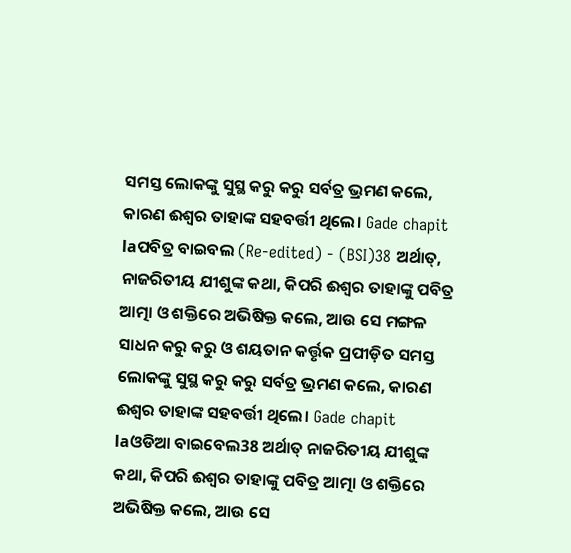ସମସ୍ତ ଲୋକଙ୍କୁ ସୁସ୍ଥ କରୁ କରୁ ସର୍ବତ୍ର ଭ୍ରମଣ କଲେ, କାରଣ ଈଶ୍ବର ତାହାଙ୍କ ସହବର୍ତ୍ତୀ ଥିଲେ। Gade chapit laପବିତ୍ର ବାଇବଲ (Re-edited) - (BSI)38 ଅର୍ଥାତ୍, ନାଜରିତୀୟ ଯୀଶୁଙ୍କ କଥା, କିପରି ଈଶ୍ଵର ତାହାଙ୍କୁ ପବିତ୍ର ଆତ୍ମା ଓ ଶକ୍ତିରେ ଅଭିଷିକ୍ତ କଲେ, ଆଉ ସେ ମଙ୍ଗଳ ସାଧନ କରୁ କରୁ ଓ ଶୟତାନ କର୍ତ୍ତୃକ ପ୍ରପୀଡ଼ିତ ସମସ୍ତ ଲୋକଙ୍କୁ ସୁସ୍ଥ କରୁ କରୁ ସର୍ବତ୍ର ଭ୍ରମଣ କଲେ, କାରଣ ଈଶ୍ଵର ତାହାଙ୍କ ସହବର୍ତ୍ତୀ ଥିଲେ। Gade chapit laଓଡିଆ ବାଇବେଲ38 ଅର୍ଥାତ୍ ନାଜରିତୀୟ ଯୀଶୁଙ୍କ କଥା, କିପରି ଈଶ୍ୱର ତାହାଙ୍କୁ ପବିତ୍ର ଆତ୍ମା ଓ ଶକ୍ତିରେ ଅଭିଷିକ୍ତ କଲେ, ଆଉ ସେ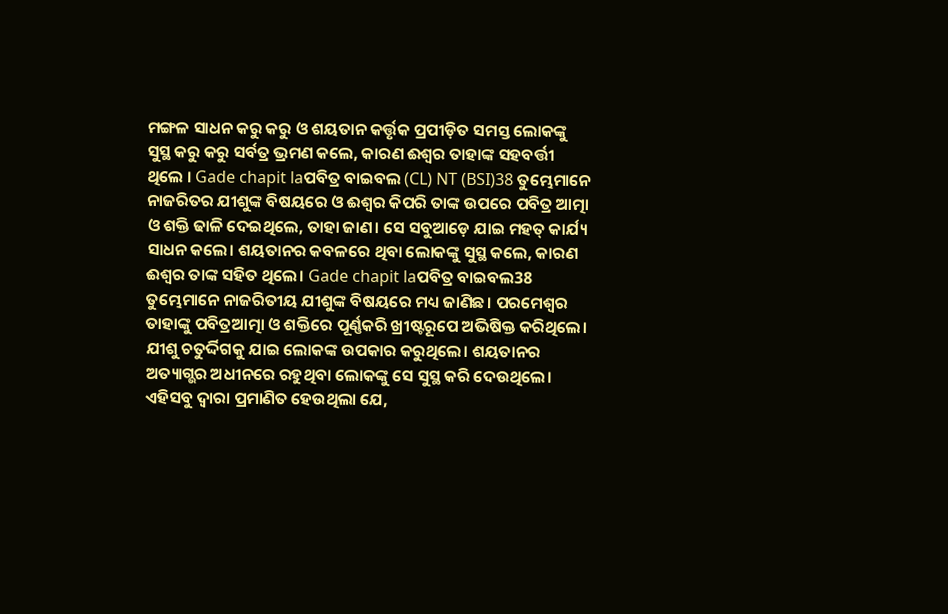ମଙ୍ଗଳ ସାଧନ କରୁ କରୁ ଓ ଶୟତାନ କର୍ତ୍ତୃକ ପ୍ରପୀଡ଼ିତ ସମସ୍ତ ଲୋକଙ୍କୁ ସୁସ୍ଥ କରୁ କରୁ ସର୍ବତ୍ର ଭ୍ରମଣ କଲେ, କାରଣ ଈଶ୍ୱର ତାହାଙ୍କ ସହବର୍ତ୍ତୀ ଥିଲେ । Gade chapit laପବିତ୍ର ବାଇବଲ (CL) NT (BSI)38 ତୁମ୍ଭେମାନେ ନାଜରିତର ଯୀଶୁଙ୍କ ବିଷୟରେ ଓ ଈଶ୍ୱର କିପରି ତାଙ୍କ ଉପରେ ପବିତ୍ର ଆତ୍ମା ଓ ଶକ୍ତି ଢାଳି ଦେଇଥିଲେ, ତାହା ଜାଣ। ସେ ସବୁଆଡ଼େ ଯାଇ ମହତ୍ କାର୍ଯ୍ୟ ସାଧନ କଲେ। ଶୟତାନର କବଳରେ ଥିବା ଲୋକଙ୍କୁ ସୁସ୍ଥ କଲେ, କାରଣ ଈଶ୍ୱର ତାଙ୍କ ସହିତ ଥିଲେ। Gade chapit laପବିତ୍ର ବାଇବଲ38 ତୁମ୍ଭେମାନେ ନାଜରିତୀୟ ଯୀଶୁଙ୍କ ବିଷୟରେ ମଧ୍ୟ ଜାଣିଛ। ପରମେଶ୍ୱର ତାହାଙ୍କୁ ପବିତ୍ରଆତ୍ମା ଓ ଶକ୍ତିରେ ପୂର୍ଣ୍ଣକରି ଖ୍ରୀଷ୍ଟରୂପେ ଅଭିଷିକ୍ତ କରିଥିଲେ। ଯୀଶୁ ଚତୁର୍ଦ୍ଦିଗକୁ ଯାଇ ଲୋକଙ୍କ ଉପକାର କରୁଥିଲେ। ଶୟତାନର ଅତ୍ୟାଗ୍ଭର ଅଧୀନରେ ରହୁଥିବା ଲୋକଙ୍କୁ ସେ ସୁସ୍ଥ କରି ଦେଉଥିଲେ। ଏହିସବୁ ଦ୍ୱାରା ପ୍ରମାଣିତ ହେଉଥିଲା ଯେ,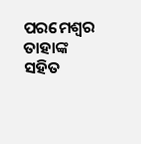ପରମେଶ୍ୱର ତାହାଙ୍କ ସହିତ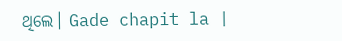ଥିଲେ। Gade chapit la |